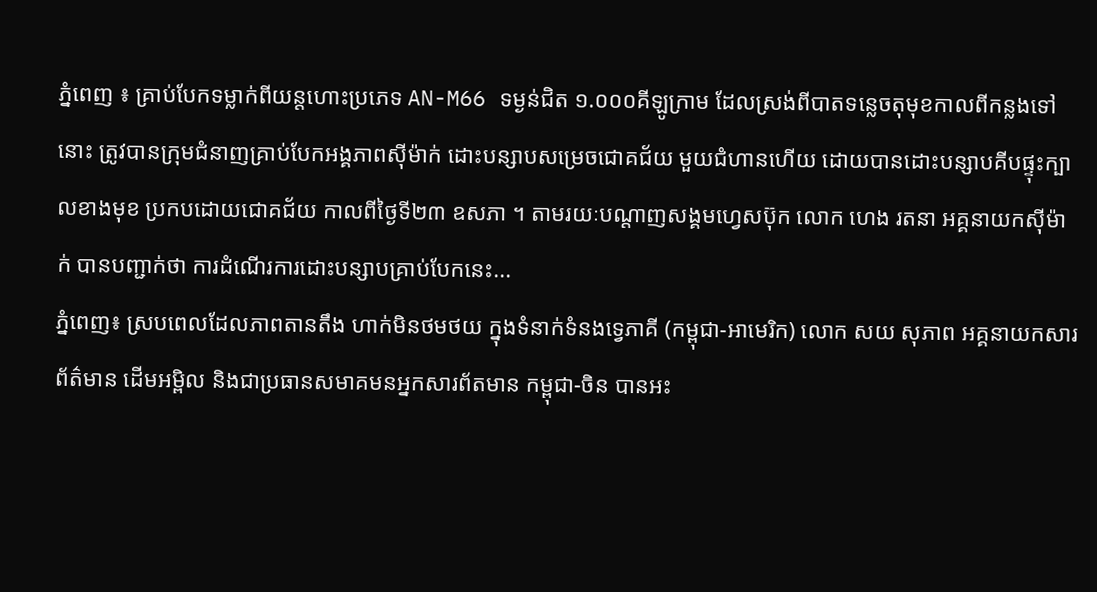ភ្នំពេញ ៖ គ្រាប់បែកទម្លាក់ពីយន្តហោះប្រភេទ AN-M66 ទម្ងន់ជិត ១.០០០គីឡូក្រាម ដែលស្រង់ពីបាតទន្លេចតុមុខកាលពីកន្លងទៅនោះ ត្រូវបានក្រុមជំនាញគ្រាប់បែកអង្គភាពស៊ីម៉ាក់ ដោះបន្សាបសម្រេចជោគជ័យ មួយជំហានហើយ ដោយបានដោះបន្សាបគីបផ្ទុះក្បាលខាងមុខ ប្រកបដោយជោគជ័យ កាលពីថ្ងៃទី២៣ ឧសភា ។ តាមរយៈបណ្ដាញសង្គមហ្វេសប៊ុក លោក ហេង រតនា អគ្គនាយកស៊ីម៉ាក់ បានបញ្ជាក់ថា ការដំណើរការដោះបន្សាបគ្រាប់បែកនេះ...
ភ្នំពេញ៖ ស្របពេលដែលភាពតានតឹង ហាក់មិនថមថយ ក្នុងទំនាក់ទំនងទ្វេភាគី (កម្ពុជា-អាមេរិក) លោក សយ សុភាព អគ្គនាយកសារព័ត៌មាន ដើមអម្ពិល និងជាប្រធានសមាគមនអ្នកសារព័តមាន កម្ពុជា-ចិន បានអះ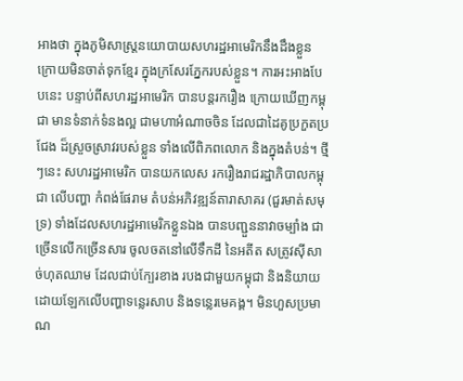អាងថា ក្នុងភូមិសាស្រ្តនយោបាយសហរដ្ឋអាមេរិកនឹងដឹងខ្លួន ក្រោយមិនចាត់ទុកខ្មែរ ក្នុងក្រសែរភ្នែករបស់ខ្លួន។ ការអះអាងបែបនេះ បន្ទាប់ពីសហរដ្ឋអាមេរិក បានបន្តរករឿង ក្រោយឃើញកម្ពុជា មានទំនាក់ទំនងល្អ ជាមហាអំណាចចិន ដែលជាដៃគូប្រកួតប្រជែង ដ៏ស្រួចស្រាវរបស់ខ្លួន ទាំងលើពិភពលោក និងក្នុងតំបន់។ ថ្មីៗនេះ សហរដ្ឋអាមេរិក បានយកលេស រករឿងរាជរដ្ឋាភិបាលកម្ពុជា លើបញ្ហា កំពង់ផែរាម តំបន់អភិវឌ្ឍន៍តារាសាគរ (ជួរមាត់សមុទ្រ) ទាំងដែលសហរដ្ឋអាមេរិកខ្លួនឯង បានបញ្ជួននាវាចម្បាំង ជាច្រើនលើកច្រើនសារ ចូលចតនៅលើទឹកដី នៃអតីត សត្រូវស៊ីសាច់ហុតឈាម ដែលជាប់ក្បែរខាង របងជាមួយកម្ពុជា និងនិយាយដោយឡែកលើបញ្ហាទន្លេរសាប និងទន្លេរមេគង្គ។ មិនហួសប្រមាណ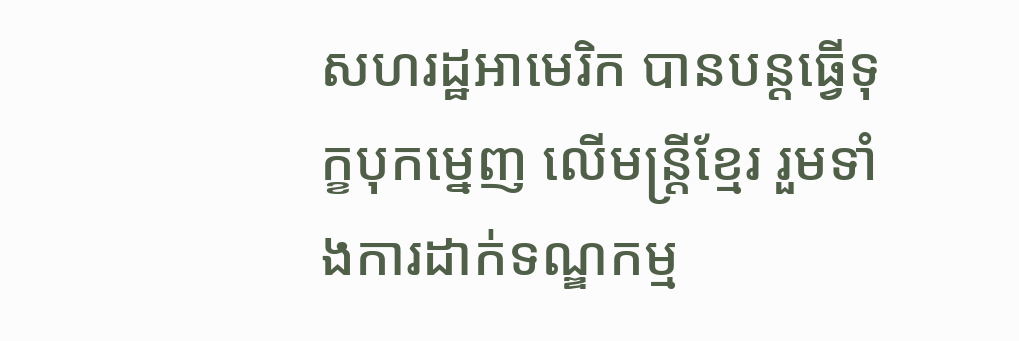សហរដ្ឋអាមេរិក បានបន្តធ្វើទុក្ខបុកម្នេញ លើមន្រ្តីខ្មែរ រួមទាំងការដាក់ទណ្ឌកម្ម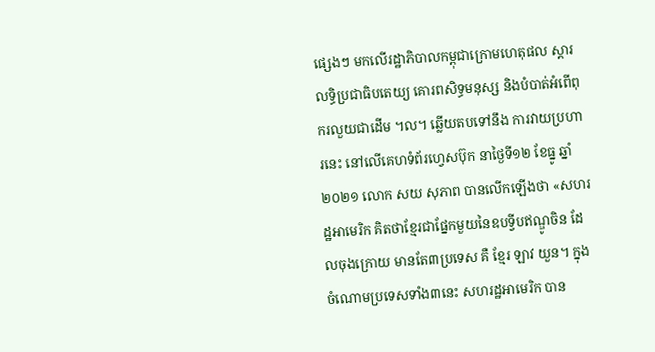ផ្សេងៗ មកលើរដ្ឋាភិបាលកម្ពុជាក្រោមហេតុផល ស្ដារលទ្ធិប្រជាធិបតេយ្យ គោរពសិទ្ធមនុស្ស និងបំបាត់អំពើពុករលួយជាដើម ។ល។ ឆ្លើយតបទៅនឹង ការវាយប្រហារនេះ នៅលើគេហទំព័រហ្វេសប៊ុក នាថ្ងៃទី១២ ខែធ្នូ ឆ្នាំ២០២១ លោក សយ សុភាព បានលើកឡើងថា «សហរដ្ឋអាមេរិក គិតថាខ្មែរជាផ្នែកមួយនៃឧបទ្វីបឥណ្ឌូចិន ដែលចុងក្រោយ មានតែ៣ប្រទេស គឺ ខ្មែរ ឡាវ យួន។ ក្នុងចំណោមប្រទេសទាំង៣នេះ សហរដ្ឋអាមេរិក បាន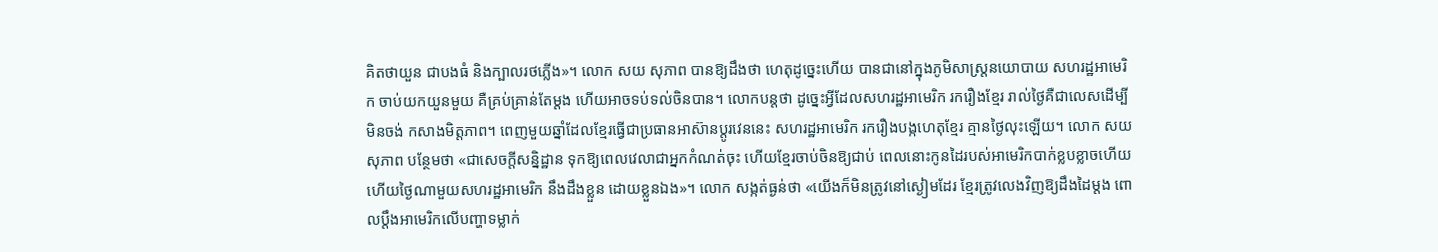គិតថាយួន ជាបងធំ និងក្បាលរថភ្លើង»។ លោក សយ សុភាព បានឱ្យដឹងថា ហេតុដូច្នេះហើយ បានជានៅក្នុងភូមិសាស្ត្រនយោបាយ សហរដ្ឋអាមេរិក ចាប់យកយួនមួយ គឺគ្រប់គ្រាន់តែម្តង ហើយអាចទប់ទល់ចិនបាន។ លោកបន្តថា ដូច្នេះអ្វីដែលសហរដ្ឋអាមេរិក រករឿងខ្មែរ រាល់ថ្ងៃគឺជាលេសដើម្បីមិនចង់ កសាងមិត្តភាព។ ពេញមួយឆ្នាំដែលខ្មែរធ្វើជាប្រធានអាស៊ានប្តូរវេននេះ សហរដ្ឋអាមេរិក រករឿងបង្កហេតុខ្មែរ គ្មានថ្ងៃលុះឡើយ។ លោក សយ សុភាព បន្ថែមថា «ជាសេចក្តីសន្និដ្ឋាន ទុកឱ្យពេលវេលាជាអ្នកកំណត់ចុះ ហើយខ្មែរចាប់ចិនឱ្យជាប់ ពេលនោះកូនដៃរបស់អាមេរិកបាក់ខ្លបខ្លាចហើយ ហើយថ្ងៃណាមួយសហរដ្ឋអាមេរិក នឹងដឹងខ្លួន ដោយខ្លួនឯង»។ លោក សង្កត់ធ្ងន់ថា «យើងក៏មិនត្រូវនៅស្ងៀមដែរ ខ្មែរត្រូវលេងវិញឱ្យដឹងដៃម្តង ពោលប្តឹងអាមេរិកលើបញ្ហាទម្លាក់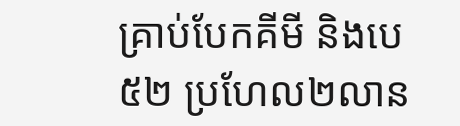គ្រាប់បែកគីមី និងបេ៥២ ប្រហែល២លាន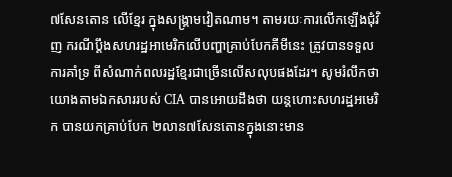៧សែនតោន លើខ្មែរ ក្នុងសង្រ្គាមវៀតណាម។ តាមរយៈការលើកឡើងជុំវិញ ករណីប្ដឹងសហរដ្ឋអាមេរិកលើបញ្ហាគ្រាប់បែកគីមីនេះ ត្រូវបានទទួលការគាំទ្រ ពីសំណាក់ពលរដ្ឋខ្មែរជាច្រើនលើសលុបផងដែរ។ សូមរំលឹកថា យោងតាមឯកសាររបស់ CIA បានអោយដឹងថា យន្តហោះសហរដ្ឋអមេរិក បានយកគ្រាប់បែក ២លាន៧សែនតោនក្នុងនោះមាន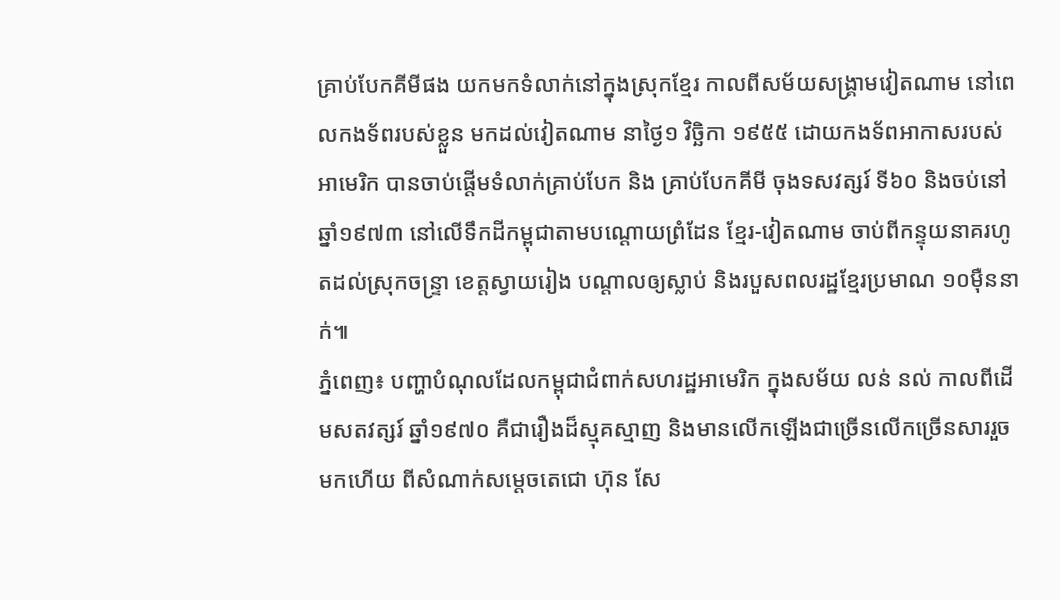គ្រាប់បែកគីមីផង យកមកទំលាក់នៅក្នុងស្រុកខ្មែរ កាលពីសម័យសង្រ្គាមវៀតណាម នៅពេលកងទ័ពរបស់ខ្លួន មកដល់វៀតណាម នាថ្ងៃ១ វិច្ឆិកា ១៩៥៥ ដោយកងទ័ពអាកាសរបស់អាមេរិក បានចាប់ផ្តើមទំលាក់គ្រាប់បែក និង គ្រាប់បែកគីមី ចុងទសវត្សរ៍ ទី៦០ និងចប់នៅឆ្នាំ១៩៧៣ នៅលើទឹកដីកម្ពុជាតាមបណ្តោយព្រំដែន ខ្មែរ-វៀតណាម ចាប់ពីកន្ទុយនាគរហូតដល់ស្រុកចន្ទ្រា ខេត្តស្វាយរៀង បណ្តាលឲ្យស្លាប់ និងរបួសពលរដ្ឋខ្មែរប្រមាណ ១០ម៉ឺននាក់៕
ភ្នំពេញ៖ បញ្ហាបំណុលដែលកម្ពុជាជំពាក់សហរដ្ឋអាមេរិក ក្នុងសម័យ លន់ នល់ កាលពីដើមសតវត្សរ៍ ឆ្នាំ១៩៧០ គឺជារឿងដ៏ស្មុគស្មាញ និងមានលើកឡើងជាច្រើនលើកច្រើនសាររួចមកហើយ ពីសំណាក់សម្ដេចតេជោ ហ៊ុន សែ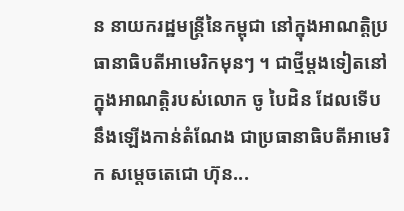ន នាយករដ្ឋមន្រ្តីនៃកម្ពុជា នៅក្នុងអាណត្តិប្រធានាធិបតីអាមេរិកមុនៗ ។ ជាថ្មីម្ដងទៀតនៅក្នុងអាណត្តិរបស់លោក ចូ បៃដិន ដែលទើបនឹងឡើងកាន់តំណែង ជាប្រធានាធិបតីអាមេរិក សម្ដេចតេជោ ហ៊ុន...